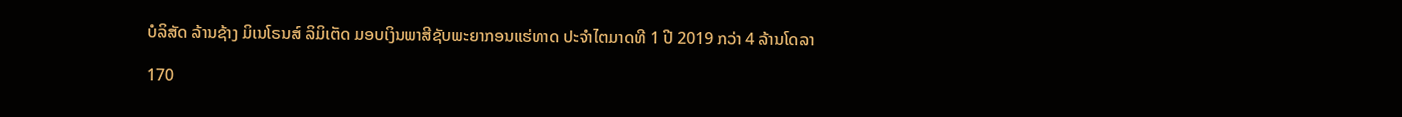ບໍລິສັດ ລ້ານຊ້າງ ມິເນໂຣນສ໌ ລິມິເຕັດ ມອບເງິນພາສີຊັບພະຍາກອນແຮ່ທາດ ປະຈໍາໄຕມາດທີ 1 ປີ 2019 ກວ່າ 4 ລ້ານໂດລາ

170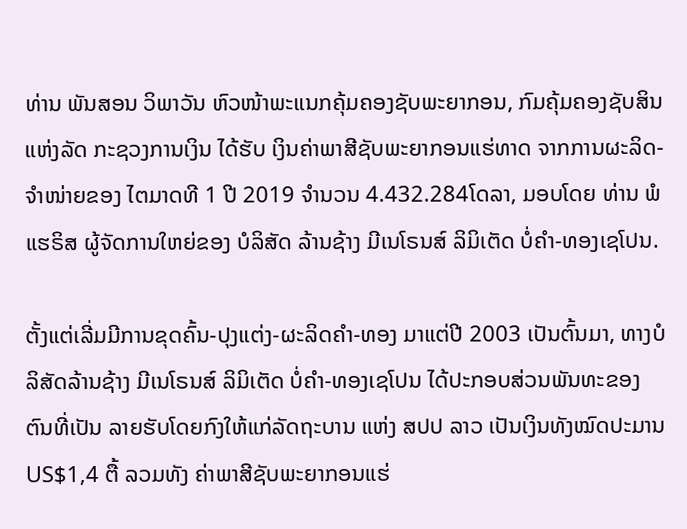ທ່ານ ພັນສອນ ວິພາວັນ ຫົວໜ້າພະແນກຄຸ້ມຄອງຊັບພະຍາກອນ, ກົມຄຸ້ມຄອງຊັບສິນແຫ່ງລັດ ກະຊວງການເງິນ ໄດ້ຮັບ ເງິນຄ່າພາສີຊັບພະຍາກອນແຮ່ທາດ ຈາກການຜະລິດ-ຈຳໜ່າຍຂອງ ໄຕມາດທີ 1 ປີ 2019 ຈຳນວນ 4.432.284ໂດລາ, ມອບໂດຍ ທ່ານ ພໍ ແຮຣິສ ຜູ້ຈັດການໃຫຍ່ຂອງ ບໍລິສັດ ລ້ານຊ້າງ ມີເນໂຣນສ໌ ລິມິເຕັດ ບໍ່ຄຳ-ທອງເຊໂປນ.

ຕັ້ງແຕ່ເລີ່ມມີການຂຸດຄົ້ນ-ປຸງແຕ່ງ-ຜະລິດຄຳ-ທອງ ມາແຕ່ປີ 2003 ເປັນຕົ້ນມາ, ທາງບໍລິສັດລ້ານຊ້າງ ມີເນໂຣນສ໌ ລິມິເຕັດ ບໍ່ຄຳ-ທອງເຊໂປນ ໄດ້ປະກອບສ່ວນພັນທະຂອງຕົນທີ່ເປັນ ລາຍຮັບໂດຍກົງໃຫ້ແກ່ລັດຖະບານ ແຫ່ງ ສປປ ລາວ ເປັນເງິນທັງໝົດປະມານ US$1,4 ຕື້ ລວມທັງ ຄ່າພາສີຊັບພະຍາກອນແຮ່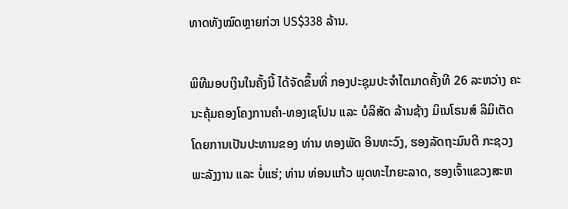ທາດທັງໝົດຫຼາຍກ່ວາ US$338 ລ້ານ.

ພິທີມອບເງິນໃນຄັ້ງນີ້ ໄດ້ຈັດຂຶ້ນທີ່ ກອງປະຊຸມປະຈຳໄຕມາດຄັ້ງທີ 26 ລະຫວ່າງ ຄະນະຄຸ້ມຄອງໂຄງການຄຳ-ທອງເຊໂປນ ແລະ ບໍລິສັດ ລ້ານຊ້າງ ມິເນໂຣນສ໌ ລິມິເຕັດ ໂດຍການເປັນປະທານຂອງ ທ່ານ ທອງພັດ ອິນທະວົງ, ຮອງລັດຖະມົນຕີ ກະຊວງພະລັງງານ ແລະ ບໍ່ແຮ່; ທ່ານ ທ່ອນແກ້ວ ພຸດທະໄກຍະລາດ, ຮອງເຈົ້າແຂວງສະຫ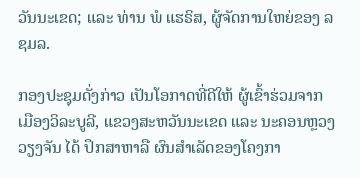ວັນນະເຂດ; ແລະ ທ່ານ ພໍ ແຮຣິສ, ຜູ້ຈັດການໃຫຍ່ຂອງ ລຊມລ.

ກອງປະຊຸມດັ່ງກ່າວ ເປັນໂອກາດທີ່ດີໃຫ້ ຜູ້ເຂົ້າຮ່ວມຈາກ ເມືອງວິລະບູລີ, ແຂວງສະຫວັນນະເຂດ ແລະ ນະຄອນຫຼວງວຽງຈັນ ໄດ້ ປຶກສາຫາລື ຜົນສຳເລັດຂອງໂຄງກາ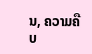ນ, ຄວາມຄືບ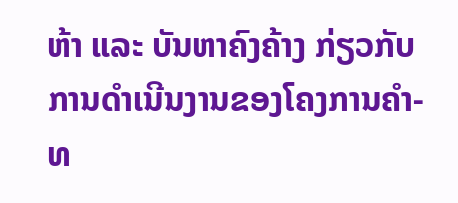ຫ້າ ແລະ ບັນຫາຄົງຄ້າງ ກ່ຽວກັບ ການດຳເນີນງານຂອງໂຄງການຄຳ-ທ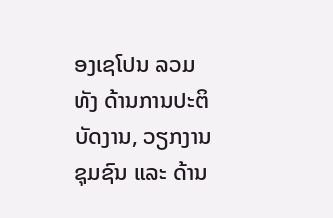ອງເຊໂປນ ລວມທັງ ດ້ານການປະຕິບັດງານ, ວຽກງານຊຸມຊົນ ແລະ ດ້ານ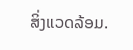ສິ່ງແວດລ້ອມ.